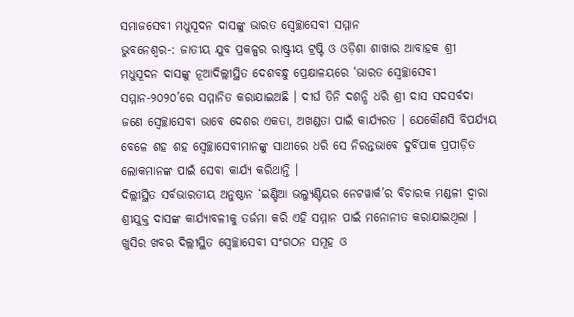ସମାଜସେବୀ ମଧୁସୂଦନ ଦାସଙ୍କୁ ଭାରତ ସ୍ୱେଚ୍ଛାସେବୀ ସମ୍ମାନ
ଭୁବନେଶ୍ୱର-: ଜାତୀୟ ଯୁବ ପ୍ରକଳ୍ପର ରାଷ୍ଟ୍ରୀୟ ଟ୍ରଷ୍ଟି ଓ ଓଡ଼ିଶା ଶାଖାର ଆବାହକ ଶ୍ରୀ ମଧୁସୂଦନ ଦାସଙ୍କୁ ନୂଆଦିଲ୍ଲୀସ୍ଥିତ ଦେଶବନ୍ଧୁ ପ୍ରେକ୍ଷାଳୟରେ ‘ଭାରତ ସ୍ୱେଚ୍ଛାସେବୀ ସମ୍ମାନ-୨୦୨୦’ରେ ସମ୍ମାନିତ କରାଯାଇଅଛି । ଦୀର୍ଘ ତିନି ଦଶନ୍ଧି ଧରି ଶ୍ରୀ ଦାସ ସଦସର୍ବଦା ଜଣେ ସ୍ୱେଚ୍ଛାସେବୀ ଭାବେ ଦେଶର ଏକତା, ଅଖଣ୍ଡତା ପାଇଁ କାର୍ଯ୍ୟରତ । ଯେକୌଣସି ବିପର୍ଯ୍ୟୟ ବେଳେ ଶହ ଶହ ସ୍ୱେଚ୍ଛାସେବୀମାନଙ୍କୁ ସାଥୀରେ ଧରି ସେ ନିରନ୍ତଭାବେ ଦୁର୍ବିପାକ ପ୍ରପୀଡ଼ିତ ଲୋକମାନଙ୍କ ପାଇଁ ସେବା କାର୍ଯ୍ୟ କରିଥାନ୍ତି ।
ଦିଲ୍ଲୀସ୍ଥିତ ସର୍ବଭାରତୀୟ ଅନୁଷ୍ଠାନ ‘ଇଣ୍ଡିଆ ଭଲ୍ୟୁଣ୍ଟିୟର ନେଟୱାର୍କ’ର ବିଚାରକ ମଣ୍ଡଳୀ ଦ୍ୱାରା ଶ୍ରୀଯୁକ୍ତ ଦାସଙ୍କ କାର୍ଯ୍ୟାବଳୀକୁ ତର୍ଜମା କରି ଏହି ସମ୍ମାନ ପାଇଁ ମନୋନୀତ କରାଯାଇଥିଲା । ଖୁସିର ଖବର ଦିଲ୍ଲୀସ୍ଥିତ ସ୍ୱେଚ୍ଛାସେବୀ ସଂଗଠନ ସମୂହ ଓ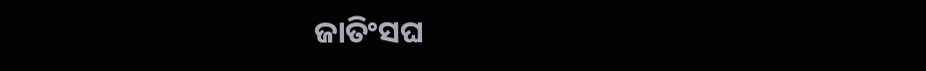ଜାତିଂସଘ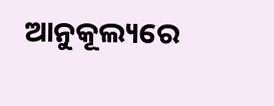ଆନୁକୂଲ୍ୟରେ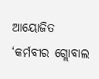ଆୟୋଜିତ ‘କର୍ମବୀର ଗ୍ଲୋବାଲ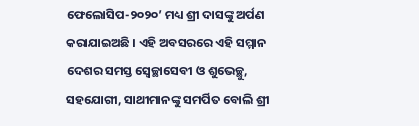ଫେଲୋସିପ-୨୦୨୦’ ମଧ୍ୟ ଶ୍ରୀ ଦାସଙ୍କୁ ଅର୍ପଣ କରାଯାଇଅଛି । ଏହି ଅବସରରେ ଏହି ସମ୍ମାନ ଦେଶର ସମସ୍ତ ସ୍ୱେଚ୍ଛାସେବୀ ଓ ଶୁଭେଚ୍ଛୁ, ସହଯୋଗୀ, ସାଥୀମାନଙ୍କୁ ସମର୍ପିତ ବୋଲି ଶ୍ରୀ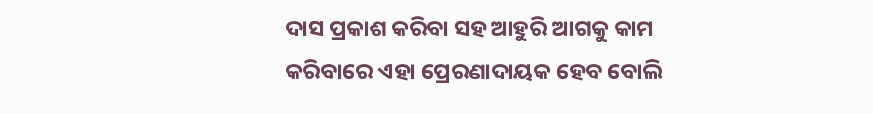ଦାସ ପ୍ରକାଶ କରିବା ସହ ଆହୁରି ଆଗକୁ କାମ କରିବାରେ ଏହା ପ୍ରେରଣାଦାୟକ ହେବ ବୋଲି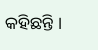କହିଛନ୍ତି ।